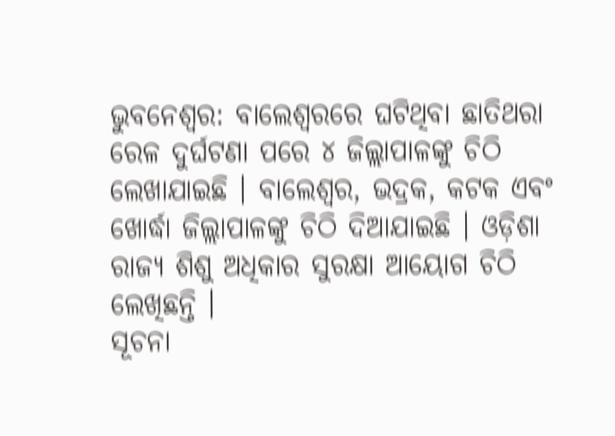ଭୁବନେଶ୍ୱର: ବାଲେଶ୍ୱରରେ ଘଟିଥିବା ଛାତିଥରା ରେଳ ଦୁର୍ଘଟଣା ପରେ ୪ ଜିଲ୍ଲାପାଳଙ୍କୁ ଚିଠି ଲେଖାଯାଇଛି । ବାଲେଶ୍ୱର, ଭଦ୍ରକ, କଟକ ଏବଂ ଖୋର୍ଦ୍ଧା ଜିଲ୍ଲାପାଳଙ୍କୁ ଚିଠି ଦିଆଯାଇଛି । ଓଡ଼ିଶା ରାଜ୍ୟ ଶିଶୁ ଅଧିକାର ସୁରକ୍ଷା ଆୟୋଗ ଚିଠି ଲେଖିଛନ୍ତି ।
ସୂଚନା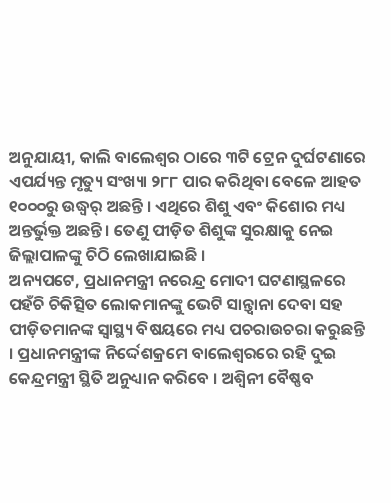ଅନୁଯାୟୀ, କାଲି ବାଲେଶ୍ୱର ଠାରେ ୩ଟି ଟ୍ରେନ ଦୁର୍ଘଟଣାରେ ଏପର୍ଯ୍ୟନ୍ତ ମୃତ୍ୟୁ ସଂଖ୍ୟା ୨୮୮ ପାର କରିଥିବା ବେଳେ ଆହତ ୧୦୦୦ରୁ ଉଦ୍ଧ୍ୱର୍ ଅଛନ୍ତି । ଏଥିରେ ଶିଶୁ ଏବଂ କିଶୋର ମଧ୍ୟ ଅନ୍ତର୍ଭୁକ୍ତ ଅଛନ୍ତି । ତେଣୁ ପୀଡ଼ିତ ଶିଶୁଙ୍କ ସୁରକ୍ଷାକୁ ନେଇ ଜିଲ୍ଲାପାଳଙ୍କୁ ଚିଠି ଲେଖାଯାଇଛି ।
ଅନ୍ୟପଟେ, ପ୍ରଧାନମନ୍ତ୍ରୀ ନରେନ୍ଦ୍ର ମୋଦୀ ଘଟଣାସ୍ଥଳରେ ପହଁଚି ଚିକିତ୍ସିତ ଲୋକମାନଙ୍କୁ ଭେଟି ସାନ୍ତ୍ୱାନା ଦେବା ସହ ପୀଡ଼ିତମାନଙ୍କ ସ୍ୱାସ୍ଥ୍ୟ ବିଷୟରେ ମଧ୍ୟ ପଚରାଉଚରା କରୁଛନ୍ତି । ପ୍ରଧାନମନ୍ତ୍ରୀଙ୍କ ନିର୍ଦ୍ଦେଶକ୍ରମେ ବାଲେଶ୍ୱରରେ ରହି ଦୁଇ କେନ୍ଦ୍ରମନ୍ତ୍ରୀ ସ୍ଥିତି ଅନୁଧ୍ୟାନ କରିବେ । ଅଶ୍ୱିନୀ ବୈଷ୍ଣବ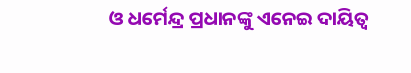ଓ ଧର୍ମେନ୍ଦ୍ର ପ୍ରଧାନଙ୍କୁ ଏନେଇ ଦାୟିତ୍ୱ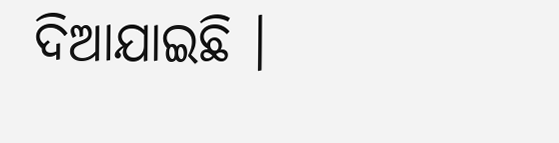ଦିଆଯାଇଛି ।